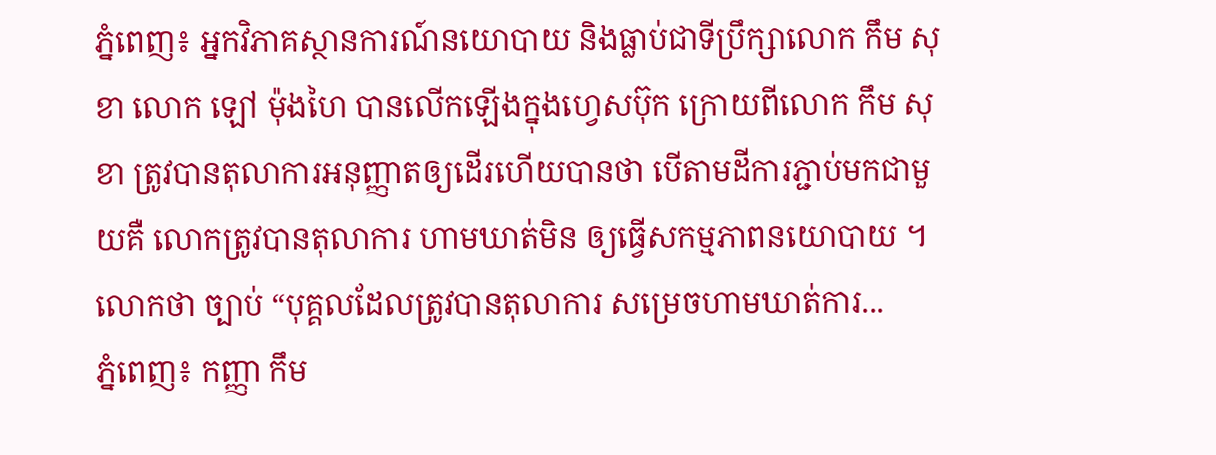ភ្នំពេញ៖ អ្នកវិភាគស្ថានការណ៍នយោបាយ និងធ្លាប់ជាទីប្រឹក្សាលោក កឹម សុខា លោក ឡៅ ម៉ុងហៃ បានលើកឡើងក្នុងហ្វេសប៊ុក ក្រោយពីលោក កឹម សុខា ត្រូវបានតុលាការអនុញ្ញាតឲ្យដើរហើយបានថា បើតាមដីការភ្ជាប់មកជាមួយគឺ លោកត្រូវបានតុលាការ ហាមឃាត់មិន ឲ្យធ្វើសកម្មភាពនយោបាយ ។ លោកថា ច្បាប់ “បុគ្គលដែលត្រូវបានតុលាការ សម្រេចហាមឃាត់ការ...
ភ្នំពេញ៖ កញ្ញា កឹម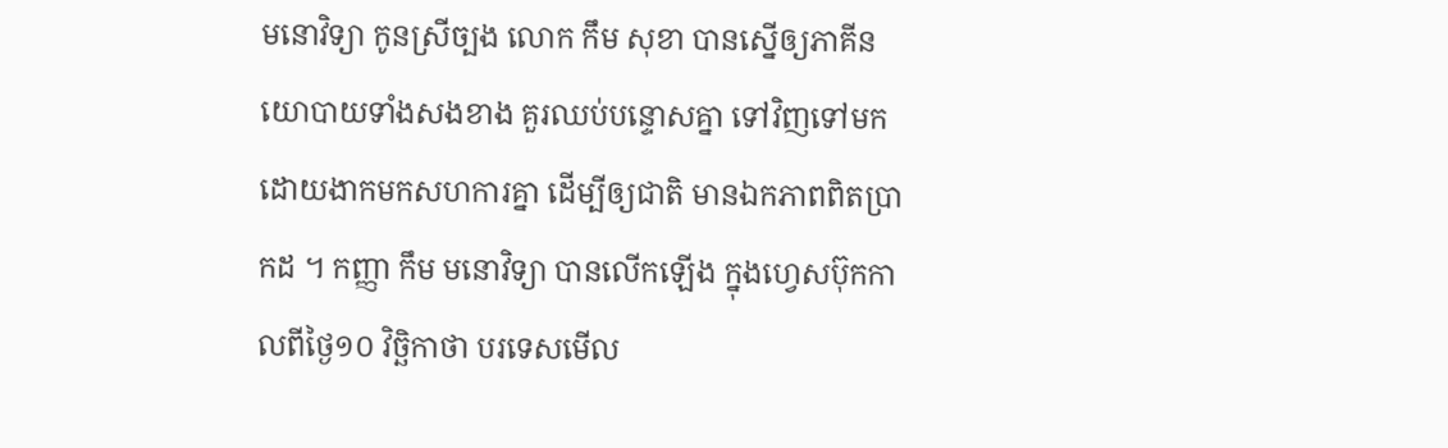មនោវិទ្យា កូនស្រីច្បង លោក កឹម សុខា បានស្នើឲ្យភាគីនយោបាយទាំងសងខាង គួរឈប់បន្ទោសគ្នា ទៅវិញទៅមក ដោយងាកមកសហការគ្នា ដើម្បីឲ្យជាតិ មានឯកភាពពិតប្រាកដ ។ កញ្ញា កឹម មនោវិទ្យា បានលើកឡើង ក្នុងហ្វេសប៊ុកកាលពីថ្ងៃ១០ វិច្ឆិកាថា បរទេសមើល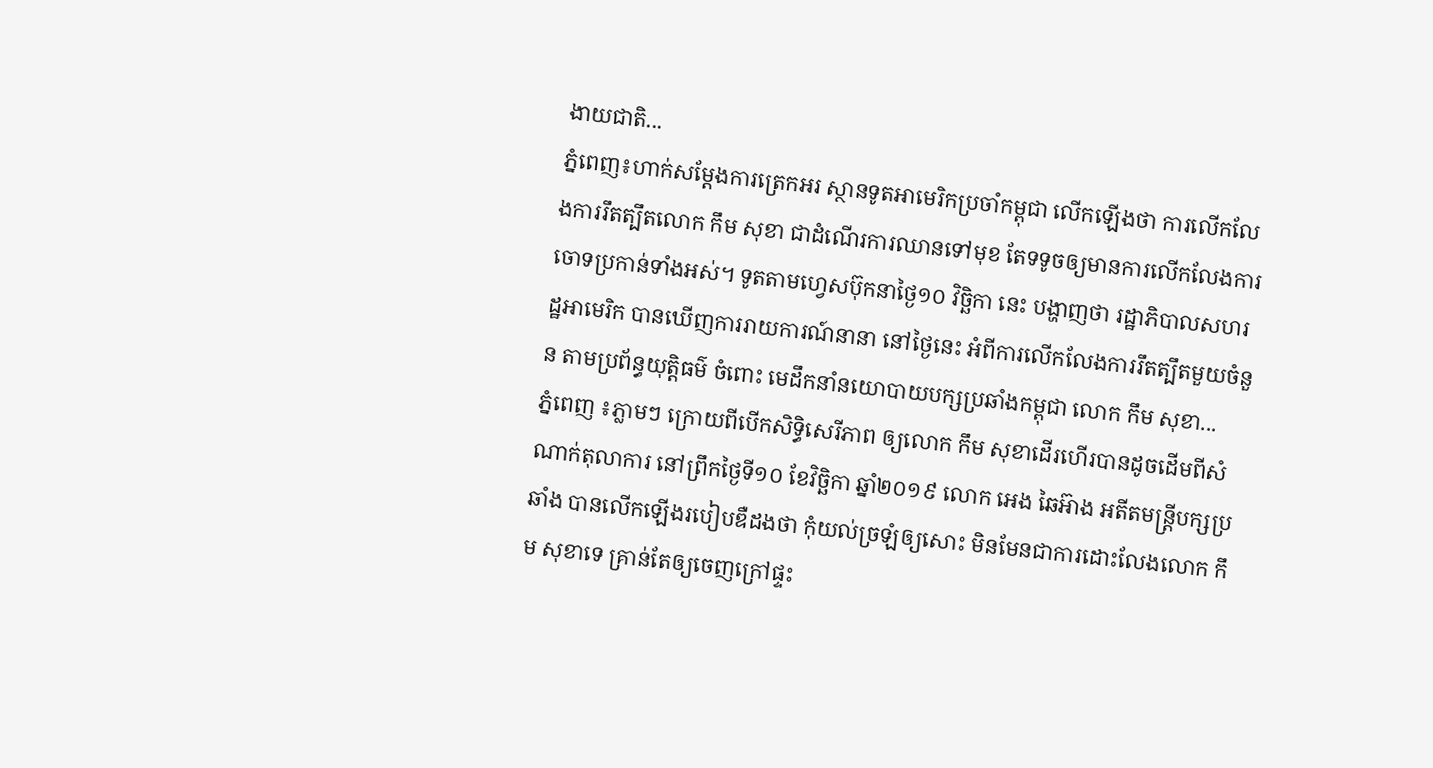ងាយជាតិ...
ភ្នំពេញ៖ហាក់សម្តែងការត្រេកអរ ស្ថានទូតអាមេរិកប្រចាំកម្ពុជា លើកឡើងថា ការលេីកលែងការរឹតត្បឹតលោក កឹម សុខា ជាដំណើរការឈានទៅមុខ តែទទូចឲ្យមានការលើកលែងការចោទប្រកាន់ទាំងអស់។ ទូតតាមហ្វេសប៊ុកនាថ្ងៃ១០ វិច្ឆិកា នេះ បង្ហាញថា រដ្ឋាភិបាលសហរដ្ឋអាមេរិក បានឃេីញការរាយការណ៍នានា នៅថ្ងៃនេះ អំពីការលេីកលែងការរឹតត្បឹតមួយចំនួន តាមប្រព័ន្ធយុត្តិធម៌ ចំពោះ មេដឹកនាំនយោបាយបក្សប្រឆាំងកម្ពុជា លោក កឹម សុខា...
ភ្នំពេញ ៖ភ្លាមៗ ក្រោយពីបើកសិទ្ធិសេរីភាព ឲ្យលោក កឹម សុខាដើរហើរបានដូចដើមពីសំណាក់តុលាការ នៅព្រឹកថ្ងៃទី១០ ខែវិច្ឆិកា ឆ្នាំ២០១៩ លោក អេង ឆៃអ៊ាង អតីតមន្រ្តីបក្សប្រឆាំង បានលើកឡើងរបៀបឌឺដងថា កុំយល់ច្រឡំឲ្យសោះ មិនមែនជាការដោះលែងលោក កឹម សុខាទេ គ្រាន់តែឲ្យចេញក្រៅផ្ទះ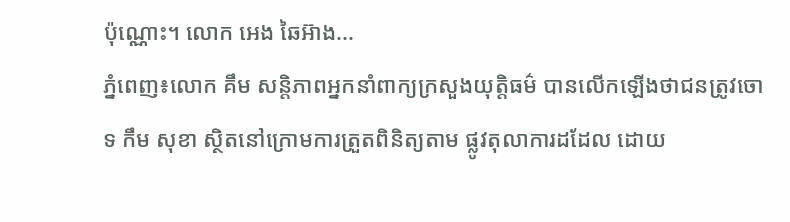ប៉ុណ្ណោះ។ លោក អេង ឆៃអ៊ាង...
ភ្នំពេញ៖លោក គឹម សន្តិភាពអ្នកនាំពាក្យក្រសួងយុត្តិធម៌ បានលើកឡើងថាជនត្រូវចោទ កឹម សុខា ស្ថិតនៅក្រោមការត្រួតពិនិត្យតាម ផ្លូវតុលាការដដែល ដោយ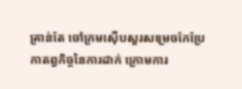គ្រាន់តែ ចៅក្រមស៊ើបសួរសម្រេចកែប្រែកាតព្វកិច្ចនៃការដាក់ ក្រោមការ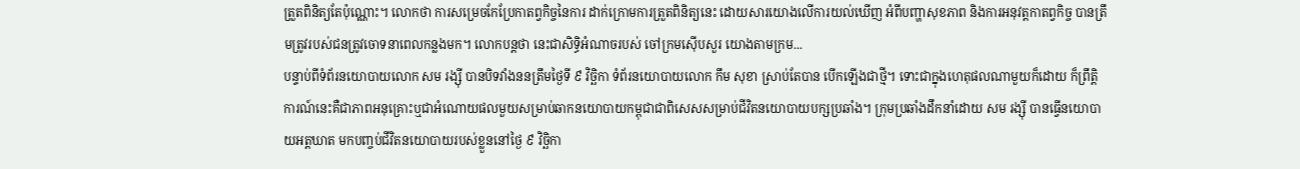ត្រួតពិនិត្យតែប៉ុណ្ណោះ។ លោកថា ការសម្រេចកែប្រែកាតព្វកិច្ចនៃការ ដាក់ក្រោមការត្រួតពិនិត្យនេះ ដោយសារយោងលើការយល់ឃើញ អំពីបញ្ហាសុខភាព និងការអនុវត្តកាតព្វកិច្ច បានត្រឹមត្រូវរបស់ជនត្រូវចោទនាពេលកន្លងមក។ លោកបន្តថា នេះជាសិទ្ធិអំណាចរបស់ ចៅក្រមស៊ើបសួរ យោងតាមក្រម...
បន្ទាប់ពីទំព័រនយោបាយលោក សម រង្ស៊ី បានបិទវាំងននត្រឹមថ្ងៃទី ៩ វិច្ឆិកា ទំព័រនយោបាយលោក កឹម សុខា ស្រាប់តែបាន បើកឡើងជាថ្មី។ ទោះជាក្នុងហេតុផលណាមួយក៏ដោយ ក៏ព្រឹត្តិ ការណ៍នេះគឺជាភាពអនុគ្រោះឬជាអំណោយផលមួយសម្រាប់ឆាកនយោបាយកម្ពុជាជាពិសេសសម្រាប់ជីវិតនយោបាយបក្សប្រឆាំង។ ក្រុមប្រឆាំងដឹកនាំដោយ សម រង្ស៊ី បានធ្វើនយោបាយអត្តឃាត មកបញ្ចប់ជីវិតនយោបាយរបស់ខ្លួននៅថ្ងៃ ៩ វិច្ឆិកា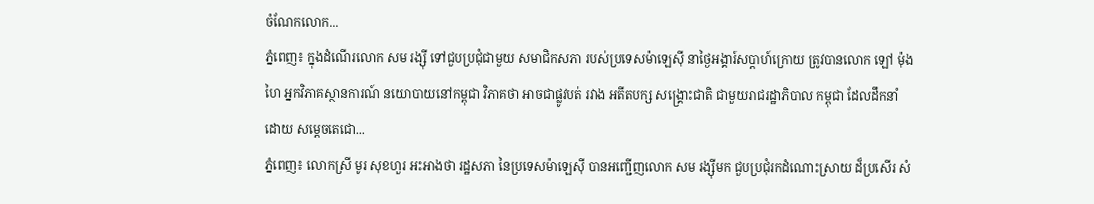ចំណែកលោក...
ភ្នំពេញ៖ ក្នុងដំណើរលោក សម រង្ស៊ី ទៅជួបប្រជុំជាមួយ សមាជិកសភា របស់ប្រទេសម៉ាឡេស៊ី នាថ្ងៃអង្គារ៍សប្តាហ៍ក្រោយ ត្រូវបានលោក ឡៅ ម៉ុងហៃ អ្នកវិភាគស្ថានការណ៍ នយោបាយនៅកម្ពុជា វិភាគថា អាចជាផ្លូវបត់ រវាង អតីតបក្ស សង្រ្គោះជាតិ ជាមួយរាជរដ្ឋាភិបាល កម្ពុជា ដែលដឹកនាំដោយ សម្តេចតេជោ...
ភ្នំពេញ៖ លោកស្រី មូរ សុខហួរ អះអាងថា រដ្ឋសភា នៃប្រទេសម៉ាឡេស៊ី បានអញ្ជើញលោក សម រង្ស៊ីមក ជួបប្រជុំរកដំណោះស្រាយ ដ៏ប្រសើរ សំ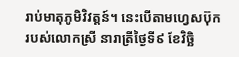រាប់មាតុភូមិវិវត្តន៍។ នេះបើតាមហ្វេសប៊ុក របស់លោកស្រី នារាត្រីថ្ងៃទី៩ ខែវិច្ឆិ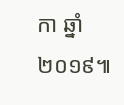កា ឆ្នាំ២០១៩៕